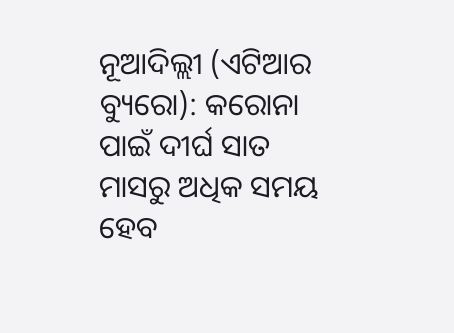ନୂଆଦିଲ୍ଲୀ (ଏଟିଆର ବ୍ୟୁରୋ): କରୋନା ପାଇଁ ଦୀର୍ଘ ସାତ ମାସରୁ ଅଧିକ ସମୟ ହେବ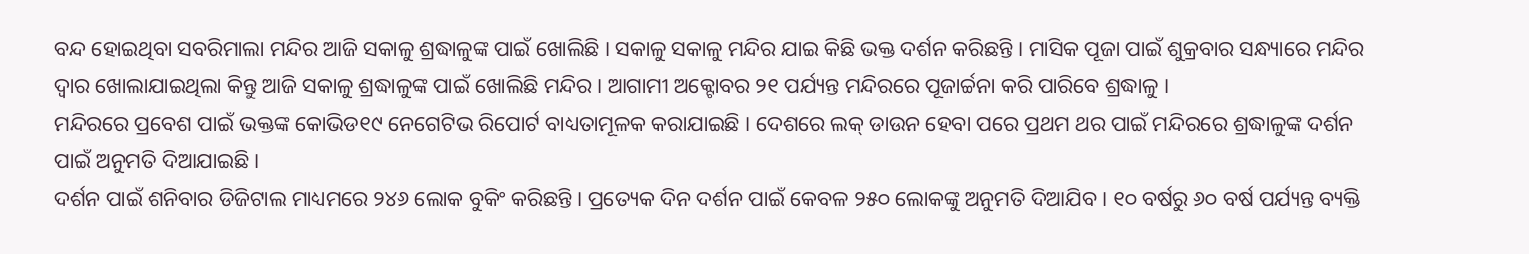ବନ୍ଦ ହୋଇଥିବା ସବରିମାଲା ମନ୍ଦିର ଆଜି ସକାଳୁ ଶ୍ରଦ୍ଧାଳୁଙ୍କ ପାଇଁ ଖୋଲିଛି । ସକାଳୁ ସକାଳୁ ମନ୍ଦିର ଯାଇ କିଛି ଭକ୍ତ ଦର୍ଶନ କରିଛନ୍ତି । ମାସିକ ପୂଜା ପାଇଁ ଶୁକ୍ରବାର ସନ୍ଧ୍ୟାରେ ମନ୍ଦିର ଦ୍ୱାର ଖୋଲାଯାଇଥିଲା କିନ୍ତୁ ଆଜି ସକାଳୁ ଶ୍ରଦ୍ଧାଳୁଙ୍କ ପାଇଁ ଖୋଲିଛି ମନ୍ଦିର । ଆଗାମୀ ଅକ୍ଟୋବର ୨୧ ପର୍ଯ୍ୟନ୍ତ ମନ୍ଦିରରେ ପୂଜାର୍ଚ୍ଚନା କରି ପାରିବେ ଶ୍ରଦ୍ଧାଳୁ ।
ମନ୍ଦିରରେ ପ୍ରବେଶ ପାଇଁ ଭକ୍ତଙ୍କ କୋଭିଡ୧୯ ନେଗେଟିଭ ରିପୋର୍ଟ ବାଧ୍ୟତାମୂଳକ କରାଯାଇଛି । ଦେଶରେ ଲକ୍ ଡାଉନ ହେବା ପରେ ପ୍ରଥମ ଥର ପାଇଁ ମନ୍ଦିରରେ ଶ୍ରଦ୍ଧାଳୁଙ୍କ ଦର୍ଶନ ପାଇଁ ଅନୁମତି ଦିଆଯାଇଛି ।
ଦର୍ଶନ ପାଇଁ ଶନିବାର ଡିଜିଟାଲ ମାଧ୍ୟମରେ ୨୪୬ ଲୋକ ବୁକିଂ କରିଛନ୍ତି । ପ୍ରତ୍ୟେକ ଦିନ ଦର୍ଶନ ପାଇଁ କେବଳ ୨୫୦ ଲୋକଙ୍କୁ ଅନୁମତି ଦିଆଯିବ । ୧୦ ବର୍ଷରୁ ୬୦ ବର୍ଷ ପର୍ଯ୍ୟନ୍ତ ବ୍ୟକ୍ତି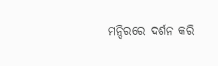ମନ୍ଦିରରେ ଦର୍ଶନ କରି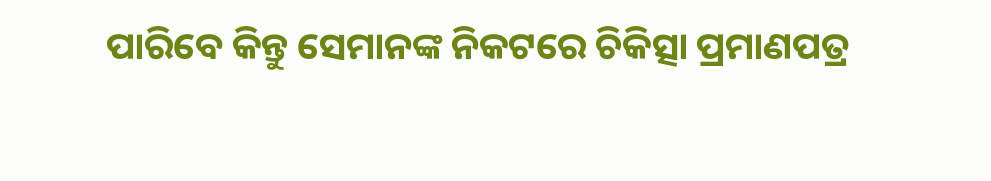ପାରିବେ କିନ୍ତୁ ସେମାନଙ୍କ ନିକଟରେ ଚିକିତ୍ସା ପ୍ରମାଣପତ୍ର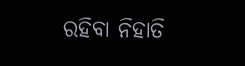ରହିବା ନିହାତି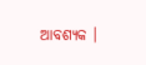ଆବଶ୍ୟକ ।